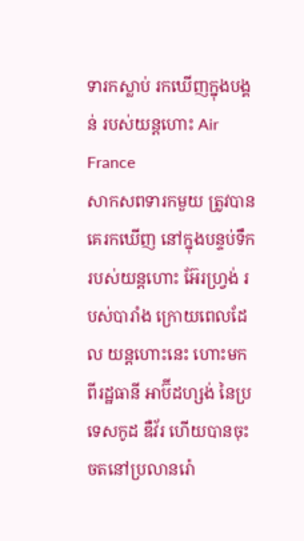ទារកស្លាប់ រកឃើញក្នុងបង្គន់ របស់យន្តហោះ Air France
សាកសពទារកមួយ ត្រូវបានគេរកឃើញ នៅក្នុងបន្ទប់ទឹករបស់យន្ដហោះ អ៊ែរហ្រ្វង់ របស់បារាំង ក្រោយពេលដែល យន្ដហោះនេះ ហោះមកពីរដ្ឋធានី អាប៊ីដហ្សង់ នៃប្រទេសកូដ ឌឺវ័រ ហើយបានចុះចតនៅប្រលានរ៉ោ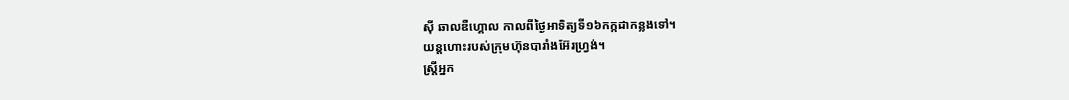ស៊ី ឆាលឌឺហ្គោល កាលពីថ្ងៃអាទិត្យទី១៦កក្កដាកន្លងទៅ។
យន្ដហោះរបស់ក្រុមហ៊ុនបារាំងអ៊ែរហ្វ្រង់។
ស្រ្តីអ្នក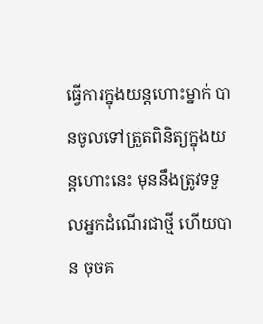ធ្វើការក្នុងយន្ដហោះម្នាក់ បានចូលទៅត្រួតពិនិត្យក្នុងយន្ដហោះនេះ មុននឹងត្រូវទទួលអ្នកដំណើរជាថ្មី ហើយបាន ចុចគ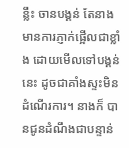ន្លឹះ ចានបង្គន់ តែនាងមានការភ្ញាក់ផ្អើលជាខ្លាំង ដោយមើលទៅបង្គន់នេះ ដូចជាគាំងស្ទះមិនដំណើរការ។ នាងក៏ បានជូនដំណឹងជាបន្ទាន់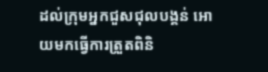ដល់ក្រុមអ្នកជួសជុលបង្គន់ អោយមកធ្វើការត្រួតពិនិ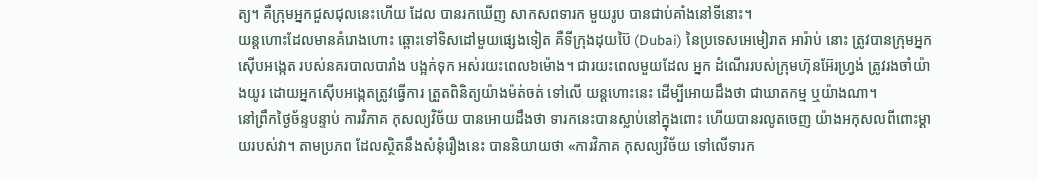ត្យ។ គឺក្រុមអ្នកជួសជុលនេះហើយ ដែល បានរកឃើញ សាកសពទារក មួយរូប បានជាប់គាំងនៅទីនោះ។
យន្តហោះដែលមានគំរោងហោះ ឆ្ពោះទៅទិសដៅមួយផ្សេងទៀត គឺទីក្រុងដុយប៊ៃ (Dubai) នៃប្រទេសអេមៀរាត អារ៉ាប់ នោះ ត្រូវបានក្រុមអ្នកស៊ើបអង្កេត របស់នគរបាលបារាំង បង្អក់ទុក អស់រយះពេល៦ម៉ោង។ ជារយះពេលមួយដែល អ្នក ដំណើររបស់ក្រុមហ៊ុនអ៊ែរហ្វ្រង់ ត្រូវរងចាំយ៉ាងយូរ ដោយអ្នកស៊ើបអង្កេតត្រូវធ្វើការ ត្រួតពិនិត្យយ៉ាងម៉ត់ចត់ ទៅលើ យន្ដហោះនេះ ដើម្បីអោយដឹងថា ជាឃាតកម្ម ឬយ៉ាងណា។
នៅព្រឹកថ្ងៃច័ន្ទបន្ទាប់ ការវិភាគ កុសល្យវិច័យ បានអោយដឹងថា ទារកនេះបានស្លាប់នៅក្នុងពោះ ហើយបានរលូតចេញ យ៉ាងអកុសលពីពោះម្ដាយរបស់វា។ តាមប្រភព ដែលស្ថិតនឹងសំនុំរឿងនេះ បាននិយាយថា «ការវិភាគ កុសល្យវិច័យ ទៅលើទារក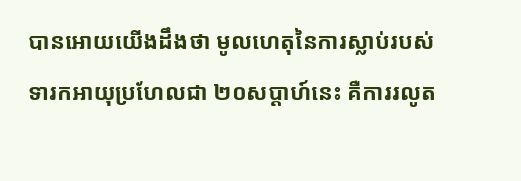បានអោយយើងដឹងថា មូលហេតុនៃការស្លាប់របស់ទារកអាយុប្រហែលជា ២០សប្ដាហ៍នេះ គឺការរលូត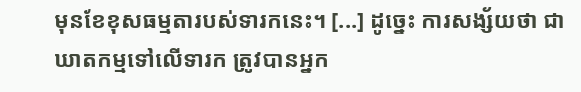មុនខែខុសធម្មតារបស់ទារកនេះ។ [...] ដូច្នេះ ការសង្ស័យថា ជាឃាតកម្មទៅលើទារក ត្រូវបានអ្នក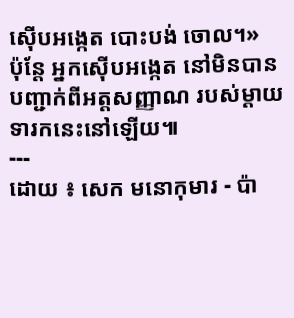ស៊ើបអង្កេត បោះបង់ ចោល។»
ប៉ុន្ដែ អ្នកស៊ើបអង្កេត នៅមិនបានបញ្ជាក់ពីអត្តសញ្ញាណ របស់ម្ដាយទារកនេះនៅឡើយ៕
---
ដោយ ៖ សេក មនោកុមារ - ប៉ា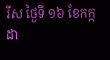រីស ថ្ងៃទី ១៦ ខែកក្កដា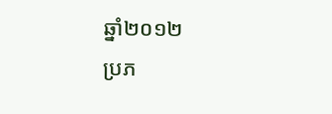ឆ្នាំ២០១២
ប្រភ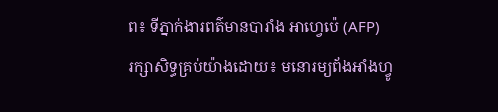ព៖ ទីភ្នាក់ងារពត៌មានបារាំង អាហ្វេប៉េ (AFP)
រក្សាសិទ្ធគ្រប់យ៉ាងដោយ៖ មនោរម្យព័ងអាំងហ្វូ